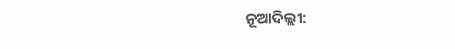ନୂଆଦିଲ୍ଲୀ: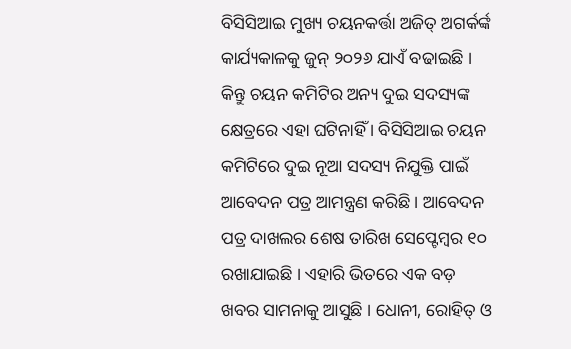ବିସିସିଆଇ ମୁଖ୍ୟ ଚୟନକର୍ତ୍ତା ଅଜିତ୍ ଅଗର୍କର୍ଙ୍କ କାର୍ଯ୍ୟକାଳକୁ ଜୁନ୍ ୨୦୨୬ ଯାଏଁ ବଢାଇଛି । କିନ୍ତୁ ଚୟନ କମିଟିର ଅନ୍ୟ ଦୁଇ ସଦସ୍ୟଙ୍କ କ୍ଷେତ୍ରରେ ଏହା ଘଟିନାହିଁ । ବିସିସିଆଇ ଚୟନ କମିଟିରେ ଦୁଇ ନୂଆ ସଦସ୍ୟ ନିଯୁକ୍ତି ପାଇଁ ଆବେଦନ ପତ୍ର ଆମନ୍ତ୍ରଣ କରିଛି । ଆବେଦନ ପତ୍ର ଦାଖଲର ଶେଷ ତାରିଖ ସେପ୍ଟେମ୍ୱର ୧୦ ରଖାଯାଇଛି । ଏହାରି ଭିତରେ ଏକ ବଡ଼ ଖବର ସାମନାକୁ ଆସୁଛି । ଧୋନୀ, ରୋହିତ୍ ଓ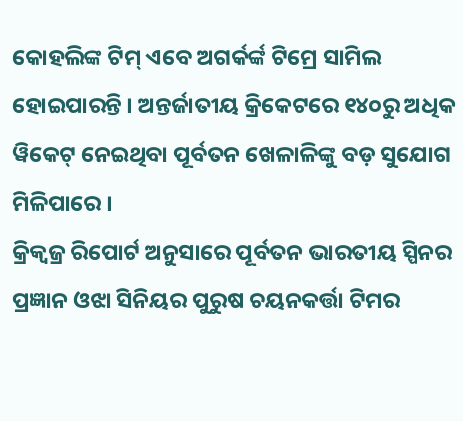କୋହଲିଙ୍କ ଟିମ୍ ଏବେ ଅଗର୍କର୍ଙ୍କ ଟିମ୍ରେ ସାମିଲ ହୋଇପାରନ୍ତି । ଅନ୍ତର୍ଜାତୀୟ କ୍ରିକେଟରେ ୧୪୦ରୁ ଅଧିକ ୱିକେଟ୍ ନେଇଥିବା ପୂର୍ବତନ ଖେଳାଳିଙ୍କୁ ବଡ଼ ସୁଯୋଗ ମିଳିପାରେ ।
କ୍ରିକ୍ବଜ୍ର ରିପୋର୍ଟ ଅନୁସାରେ ପୂର୍ବତନ ଭାରତୀୟ ସ୍ପିନର ପ୍ରଜ୍ଞାନ ଓଝା ସିନିୟର ପୁରୁଷ ଚୟନକର୍ତ୍ତା ଟିମର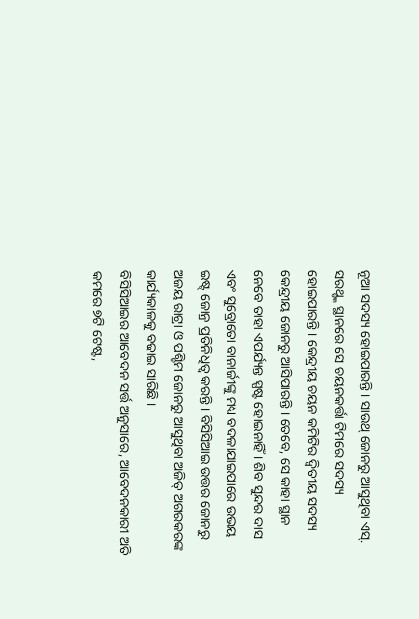ନୂଆ ସଦସ୍ୟ ହୋଇପାରନ୍ତି । ସାଉଥ୍ ଜୋନରୁ ଆସୁଥିବା ଏସ୍. ସରଥ୍ଙ୍କ ସ୍ଥାନରେ ସେ ଚୟନକର୍ତ୍ତା ଟିମରେ ସଦସ୍ୟ ହୋଇପାରନ୍ତି । କେନ୍ଦ୍ରୀୟ ଚୟନ କମିଟିର ଦ୍ୱିତୀୟ ସଦସ୍ୟ କେନ୍ଦ୍ରୀୟ ଜୋନରୁ ଆସିପାରନ୍ତି । ତେବେ, ସେ କାହା ସ୍ଥାନ ନେବେ ତାହା ଏପର୍ଯ୍ୟନ୍ତ ସ୍ପଷ୍ଟ ହୋଇନାହିଁ । ଶିବ ସୁନ୍ଦର ଦାସ ଏବଂ ସୁବ୍ରୋତୋ ବାନାର୍ଜୀଙ୍କୁ ମଧ୍ୟ ବଦଳାଯାଇପାରେ ଉଭୟ ଇଷ୍ଟ୍ ଜୋନ୍ର ପ୍ରତିନିଧିତ୍ୱ କରନ୍ତି । ବିସିସିଆଇ ଉତ୍ତର ଜୋନରୁ ଅଜୟ ରାଟ୍ରା ଓ ପଶ୍ଚିମ ଜୋନରୁ ଆସୁଥିବା ଅଜିତ୍ ଅଗରକରଙ୍କ କାର୍ଯ୍ୟକାଳକୁ ବଢାଇ ସାରିଛି ।
ବିସିସିଆଇର ଆବେଦନ ସର୍ତ୍ତ ଅନୁସାରେ, ଆବେଦନକାରୀ ଅତି କମରେ ୭ଟି ଟେଷ୍ଟ,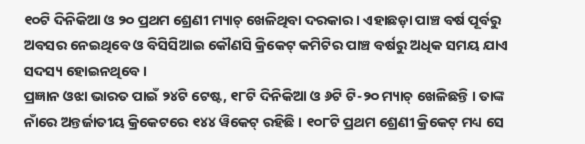୧୦ଟି ଦିନିକିଆ ଓ ୨୦ ପ୍ରଥମ ଶ୍ରେଣୀ ମ୍ୟାଚ୍ ଖେଳିଥିବା ଦରକାର । ଏହାଛଡ଼ା ପାଞ୍ଚ ବର୍ଷ ପୂର୍ବରୁ ଅବସର ନେଇଥିବେ ଓ ବିସିସିଆଇ କୌଣସି କ୍ରିକେଟ୍ କମିଟିର ପାଞ୍ଚ ବର୍ଷରୁ ଅଧିକ ସମୟ ଯାଏ ସଦସ୍ୟ ହୋଇନଥିବେ ।
ପ୍ରଜ୍ଞାନ ଓଝା ଭାରତ ପାଇଁ ୨୪ଟି ଟେଷ୍ଟ, ୧୮ଟି ଦିନିକିଆ ଓ ୬ଟି ଟି-୨୦ ମ୍ୟାଚ୍ ଖେଳିଛନ୍ତି । ତାଙ୍କ ନାଁରେ ଅନ୍ତର୍ଜାତୀୟ କ୍ରିକେଟରେ ୧୪୪ ୱିକେଟ୍ ରହିଛି । ୧୦୮ଟି ପ୍ରଥମ ଶ୍ରେଣୀ କ୍ରିକେଟ୍ ମଧ୍ୟ ସେ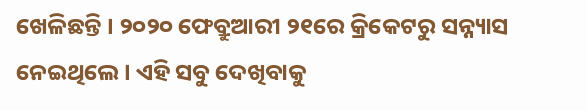ଖେଳିଛନ୍ତି । ୨୦୨୦ ଫେବ୍ରୁଆରୀ ୨୧ରେ କ୍ରିକେଟରୁ ସନ୍ନ୍ୟାସ ନେଇଥିଲେ । ଏହି ସବୁ ଦେଖିବାକୁ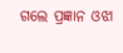ଗଲେ ପ୍ରଜ୍ଞାନ ଓଝା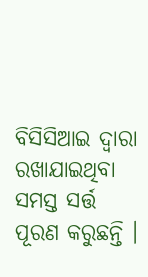ବିସିସିଆଇ ଦ୍ୱାରା ରଖାଯାଇଥିବା ସମସ୍ତ ସର୍ତ୍ତ ପୂରଣ କରୁଛନ୍ତି ।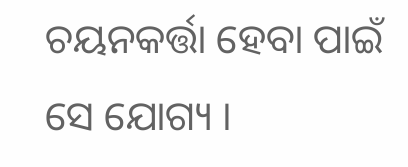ଚୟନକର୍ତ୍ତା ହେବା ପାଇଁ ସେ ଯୋଗ୍ୟ ।